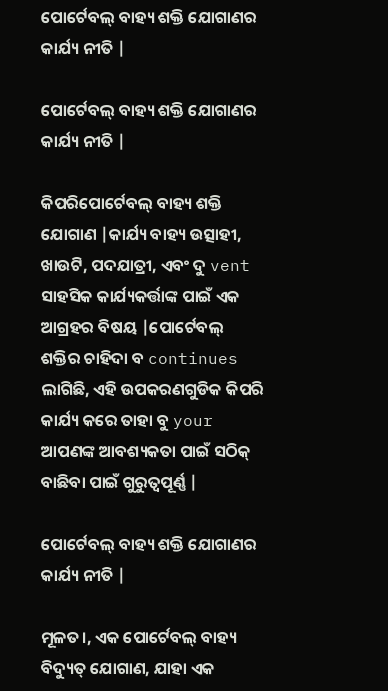ପୋର୍ଟେବଲ୍ ବାହ୍ୟ ଶକ୍ତି ଯୋଗାଣର କାର୍ଯ୍ୟ ନୀତି |

ପୋର୍ଟେବଲ୍ ବାହ୍ୟ ଶକ୍ତି ଯୋଗାଣର କାର୍ଯ୍ୟ ନୀତି |

କିପରିପୋର୍ଟେବଲ୍ ବାହ୍ୟ ଶକ୍ତି ଯୋଗାଣ |କାର୍ଯ୍ୟ ବାହ୍ୟ ଉତ୍ସାହୀ, ଖାଉଟି, ପଦଯାତ୍ରୀ, ଏବଂ ଦୁ vent ସାହସିକ କାର୍ଯ୍ୟକର୍ତ୍ତାଙ୍କ ପାଇଁ ଏକ ଆଗ୍ରହର ବିଷୟ |ପୋର୍ଟେବଲ୍ ଶକ୍ତିର ଚାହିଦା ବ continues ଲାଗିଛି, ଏହି ଉପକରଣଗୁଡିକ କିପରି କାର୍ଯ୍ୟ କରେ ତାହା ବୁ your ଆପଣଙ୍କ ଆବଶ୍ୟକତା ପାଇଁ ସଠିକ୍ ବାଛିବା ପାଇଁ ଗୁରୁତ୍ୱପୂର୍ଣ୍ଣ |

ପୋର୍ଟେବଲ୍ ବାହ୍ୟ ଶକ୍ତି ଯୋଗାଣର କାର୍ଯ୍ୟ ନୀତି |

ମୂଳତ।, ଏକ ପୋର୍ଟେବଲ୍ ବାହ୍ୟ ବିଦ୍ୟୁତ୍ ଯୋଗାଣ, ଯାହା ଏକ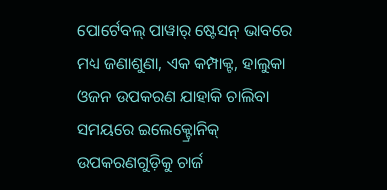ପୋର୍ଟେବଲ୍ ପାୱାର୍ ଷ୍ଟେସନ୍ ଭାବରେ ମଧ୍ୟ ଜଣାଶୁଣା, ଏକ କମ୍ପାକ୍ଟ, ହାଲୁକା ଓଜନ ଉପକରଣ ଯାହାକି ଚାଲିବା ସମୟରେ ଇଲେକ୍ଟ୍ରୋନିକ୍ ଉପକରଣଗୁଡ଼ିକୁ ଚାର୍ଜ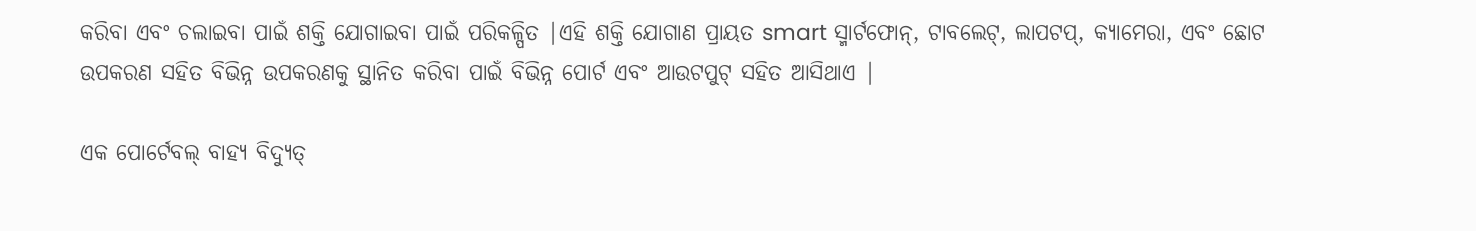କରିବା ଏବଂ ଚଲାଇବା ପାଇଁ ଶକ୍ତି ଯୋଗାଇବା ପାଇଁ ପରିକଳ୍ପିତ |ଏହି ଶକ୍ତି ଯୋଗାଣ ପ୍ରାୟତ smart ସ୍ମାର୍ଟଫୋନ୍, ଟାବଲେଟ୍, ଲାପଟପ୍, କ୍ୟାମେରା, ଏବଂ ଛୋଟ ଉପକରଣ ସହିତ ବିଭିନ୍ନ ଉପକରଣକୁ ସ୍ଥାନିତ କରିବା ପାଇଁ ବିଭିନ୍ନ ପୋର୍ଟ ଏବଂ ଆଉଟପୁଟ୍ ସହିତ ଆସିଥାଏ |

ଏକ ପୋର୍ଟେବଲ୍ ବାହ୍ୟ ବିଦ୍ୟୁତ୍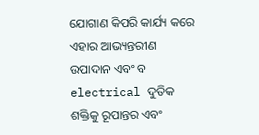ଯୋଗାଣ କିପରି କାର୍ଯ୍ୟ କରେ ଏହାର ଆଭ୍ୟନ୍ତରୀଣ ଉପାଦାନ ଏବଂ ବ electrical ଦୁତିକ ଶକ୍ତିକୁ ରୂପାନ୍ତର ଏବଂ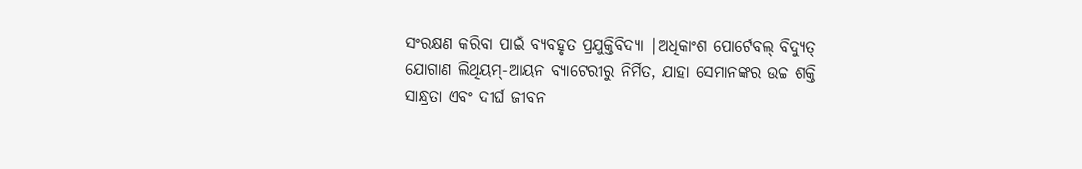ସଂରକ୍ଷଣ କରିବା ପାଇଁ ବ୍ୟବହୃତ ପ୍ରଯୁକ୍ତିବିଦ୍ୟା |ଅଧିକାଂଶ ପୋର୍ଟେବଲ୍ ବିଦ୍ୟୁତ୍ ଯୋଗାଣ ଲିଥିୟମ୍-ଆୟନ ବ୍ୟାଟେରୀରୁ ନିର୍ମିତ, ଯାହା ସେମାନଙ୍କର ଉଚ୍ଚ ଶକ୍ତି ସାନ୍ଧ୍ରତା ଏବଂ ଦୀର୍ଘ ଜୀବନ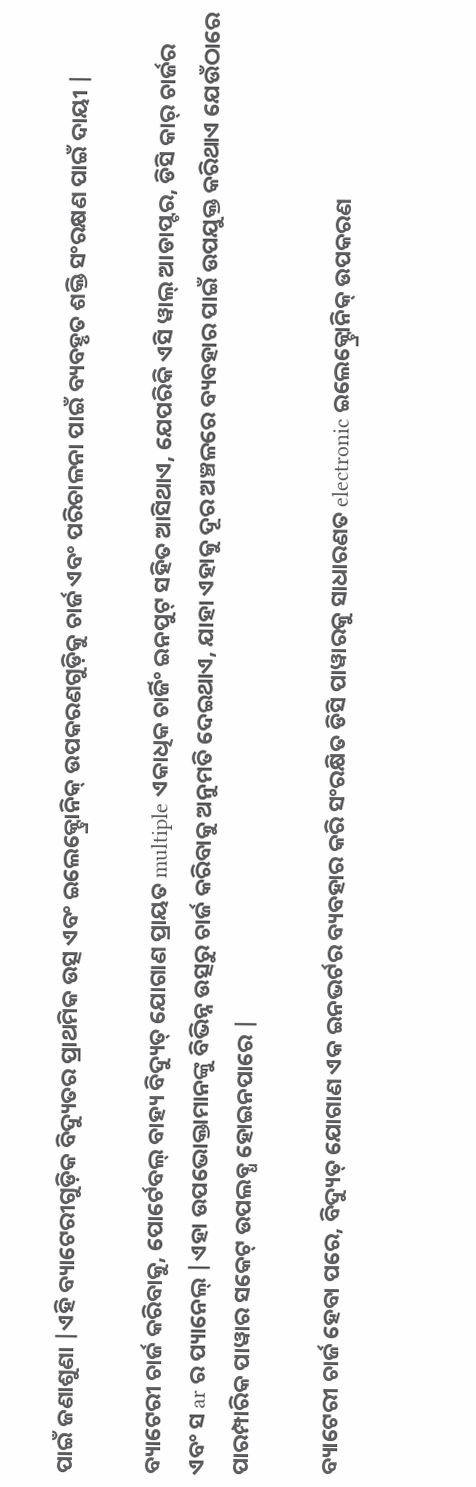ପାଇଁ ଜଣାଶୁଣା |ଏହି ବ୍ୟାଟେରୀଗୁଡ଼ିକ ବିଦ୍ୟୁତର ପ୍ରାଥମିକ ଉତ୍ସ ଏବଂ ଇଲେକ୍ଟ୍ରୋନିକ୍ ଉପକରଣଗୁଡ଼ିକୁ ଚାର୍ଜ ଏବଂ ପରିଚାଳନା ପାଇଁ ବ୍ୟବହୃତ ଶକ୍ତି ସଂରକ୍ଷଣ ପାଇଁ ଦାୟୀ |

ବ୍ୟାଟେରୀ ଚାର୍ଜ କରିବାକୁ, ପୋର୍ଟେବଲ୍ ବାହ୍ୟ ବିଦ୍ୟୁତ୍ ଯୋଗାଣ ପ୍ରାୟତ multiple ଏକାଧିକ ଚାର୍ଜିଂ ଇନପୁଟ୍ ସହିତ ଆସିଥାଏ, ଯେପରିକି ଏସି ୱାଲ୍ ଆଡାପ୍ଟର, ଡିସି କାର୍ ଚାର୍ଜର ଏବଂ ସ ar ର ପ୍ୟାନେଲ୍ |ଏହା ଉପଭୋକ୍ତାମାନଙ୍କୁ ବିଭିନ୍ନ ଉତ୍ସରୁ ଚାର୍ଜ କରିବାକୁ ଅନୁମତି ଦେଇଥାଏ, ଯାହା ଏହାକୁ ଦୂର ଅଞ୍ଚଳରେ ବ୍ୟବହାର ପାଇଁ ଉପଯୁକ୍ତ କରିଥାଏ ଯେଉଁଠାରେ ପାରମ୍ପାରିକ ପାୱାର ସକେଟ୍ ଉପଲବ୍ଧ ହୋଇନପାରେ |

ବ୍ୟାଟେରୀ ଚାର୍ଜ ହେବା ପରେ, ବିଦ୍ୟୁତ୍ ଯୋଗାଣ ଏକ ଇନଭର୍ଟର ବ୍ୟବହାର କରି ସଂରକ୍ଷିତ ଡିସି ପାୱାରକୁ ସାଧାରଣତ electronic ଇଲେକ୍ଟ୍ରୋନିକ୍ ଉପକରଣ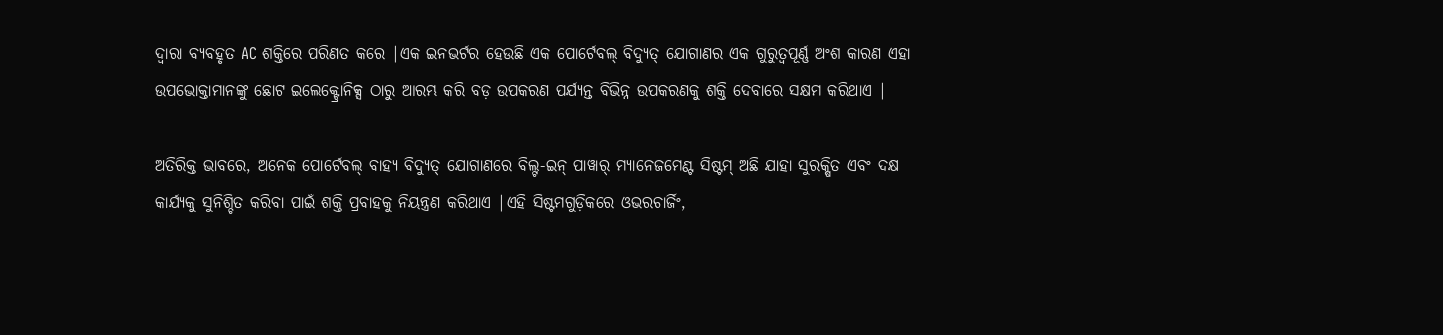ଦ୍ୱାରା ବ୍ୟବହୃତ AC ଶକ୍ତିରେ ପରିଣତ କରେ |ଏକ ଇନଭର୍ଟର ହେଉଛି ଏକ ପୋର୍ଟେବଲ୍ ବିଦ୍ୟୁତ୍ ଯୋଗାଣର ଏକ ଗୁରୁତ୍ୱପୂର୍ଣ୍ଣ ଅଂଶ କାରଣ ଏହା ଉପଭୋକ୍ତାମାନଙ୍କୁ ଛୋଟ ଇଲେକ୍ଟ୍ରୋନିକ୍ସ ଠାରୁ ଆରମ୍ଭ କରି ବଡ଼ ଉପକରଣ ପର୍ଯ୍ୟନ୍ତ ବିଭିନ୍ନ ଉପକରଣକୁ ଶକ୍ତି ଦେବାରେ ସକ୍ଷମ କରିଥାଏ |

ଅତିରିକ୍ତ ଭାବରେ, ଅନେକ ପୋର୍ଟେବଲ୍ ବାହ୍ୟ ବିଦ୍ୟୁତ୍ ଯୋଗାଣରେ ବିଲ୍ଟ-ଇନ୍ ପାୱାର୍ ମ୍ୟାନେଜମେଣ୍ଟ ସିଷ୍ଟମ୍ ଅଛି ଯାହା ସୁରକ୍ଷିତ ଏବଂ ଦକ୍ଷ କାର୍ଯ୍ୟକୁ ସୁନିଶ୍ଚିତ କରିବା ପାଇଁ ଶକ୍ତି ପ୍ରବାହକୁ ନିୟନ୍ତ୍ରଣ କରିଥାଏ |ଏହି ସିଷ୍ଟମଗୁଡ଼ିକରେ ଓଭରଚାର୍ଜିଂ,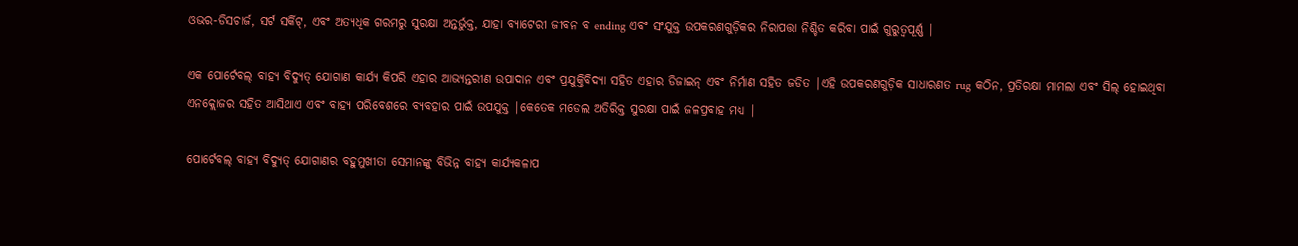ଓଭର-ଡିସଚାର୍ଜ, ସର୍ଟ ସର୍କିଟ୍, ଏବଂ ଅତ୍ୟଧିକ ଗରମରୁ ସୁରକ୍ଷା ଅନ୍ତର୍ଭୁକ୍ତ, ଯାହା ବ୍ୟାଟେରୀ ଜୀବନ ବ ending ଏବଂ ସଂଯୁକ୍ତ ଉପକରଣଗୁଡ଼ିକର ନିରାପତ୍ତା ନିଶ୍ଚିତ କରିବା ପାଇଁ ଗୁରୁତ୍ୱପୂର୍ଣ୍ଣ |

ଏକ ପୋର୍ଟେବଲ୍ ବାହ୍ୟ ବିଦ୍ୟୁତ୍ ଯୋଗାଣ କାର୍ଯ୍ୟ କିପରି ଏହାର ଆଭ୍ୟନ୍ତରୀଣ ଉପାଦାନ ଏବଂ ପ୍ରଯୁକ୍ତିବିଦ୍ୟା ସହିତ ଏହାର ଡିଜାଇନ୍ ଏବଂ ନିର୍ମାଣ ସହିତ ଜଡିତ |ଏହି ଉପକରଣଗୁଡ଼ିକ ସାଧାରଣତ rug କଠିନ, ପ୍ରତିରକ୍ଷା ମାମଲା ଏବଂ ସିଲ୍ ହୋଇଥିବା ଏନକ୍ଲୋଜର ସହିତ ଆସିଥାଏ ଏବଂ ବାହ୍ୟ ପରିବେଶରେ ବ୍ୟବହାର ପାଇଁ ଉପଯୁକ୍ତ |କେତେକ ମଡେଲ ଅତିରିକ୍ତ ସୁରକ୍ଷା ପାଇଁ ଜଳପ୍ରବାହ ମଧ୍ୟ |

ପୋର୍ଟେବଲ୍ ବାହ୍ୟ ବିଦ୍ୟୁତ୍ ଯୋଗାଣର ବହୁମୁଖୀତା ସେମାନଙ୍କୁ ବିଭିନ୍ନ ବାହ୍ୟ କାର୍ଯ୍ୟକଳାପ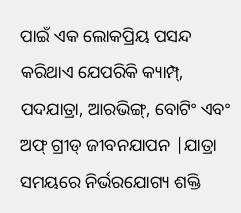ପାଇଁ ଏକ ଲୋକପ୍ରିୟ ପସନ୍ଦ କରିଥାଏ ଯେପରିକି କ୍ୟାମ୍ପ୍, ପଦଯାତ୍ରା, ଆରଭିଙ୍ଗ୍, ବୋଟିଂ ଏବଂ ଅଫ୍ ଗ୍ରୀଡ୍ ଜୀବନଯାପନ |ଯାତ୍ରା ସମୟରେ ନିର୍ଭରଯୋଗ୍ୟ ଶକ୍ତି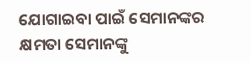ଯୋଗାଇବା ପାଇଁ ସେମାନଙ୍କର କ୍ଷମତା ସେମାନଙ୍କୁ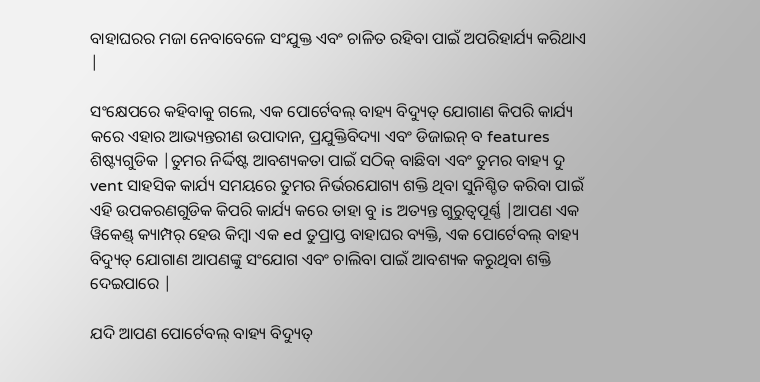ବାହାଘରର ମଜା ନେବାବେଳେ ସଂଯୁକ୍ତ ଏବଂ ଚାଳିତ ରହିବା ପାଇଁ ଅପରିହାର୍ଯ୍ୟ କରିଥାଏ |

ସଂକ୍ଷେପରେ କହିବାକୁ ଗଲେ, ଏକ ପୋର୍ଟେବଲ୍ ବାହ୍ୟ ବିଦ୍ୟୁତ୍ ଯୋଗାଣ କିପରି କାର୍ଯ୍ୟ କରେ ଏହାର ଆଭ୍ୟନ୍ତରୀଣ ଉପାଦାନ, ପ୍ରଯୁକ୍ତିବିଦ୍ୟା ଏବଂ ଡିଜାଇନ୍ ବ features ଶିଷ୍ଟ୍ୟଗୁଡିକ |ତୁମର ନିର୍ଦ୍ଦିଷ୍ଟ ଆବଶ୍ୟକତା ପାଇଁ ସଠିକ୍ ବାଛିବା ଏବଂ ତୁମର ବାହ୍ୟ ଦୁ vent ସାହସିକ କାର୍ଯ୍ୟ ସମୟରେ ତୁମର ନିର୍ଭରଯୋଗ୍ୟ ଶକ୍ତି ଥିବା ସୁନିଶ୍ଚିତ କରିବା ପାଇଁ ଏହି ଉପକରଣଗୁଡିକ କିପରି କାର୍ଯ୍ୟ କରେ ତାହା ବୁ is ଅତ୍ୟନ୍ତ ଗୁରୁତ୍ୱପୂର୍ଣ୍ଣ |ଆପଣ ଏକ ୱିକେଣ୍ଡ୍ କ୍ୟାମ୍ପର୍ ହେଉ କିମ୍ବା ଏକ ed ତୁପ୍ରାପ୍ତ ବାହାଘର ବ୍ୟକ୍ତି, ଏକ ପୋର୍ଟେବଲ୍ ବାହ୍ୟ ବିଦ୍ୟୁତ୍ ଯୋଗାଣ ଆପଣଙ୍କୁ ସଂଯୋଗ ଏବଂ ଚାଲିବା ପାଇଁ ଆବଶ୍ୟକ କରୁଥିବା ଶକ୍ତି ଦେଇପାରେ |

ଯଦି ଆପଣ ପୋର୍ଟେବଲ୍ ବାହ୍ୟ ବିଦ୍ୟୁତ୍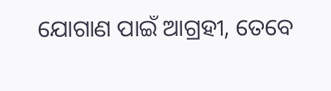ଯୋଗାଣ ପାଇଁ ଆଗ୍ରହୀ, ତେବେ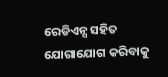ରେଡିଏନ୍ସ ସହିତ ଯୋଗାଯୋଗ କରିବାକୁ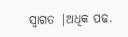ସ୍ୱାଗତ |ଅଧିକ ପଢ.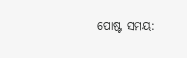ପୋଷ୍ଟ ସମୟ: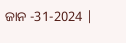ଜାନ -31-2024 |